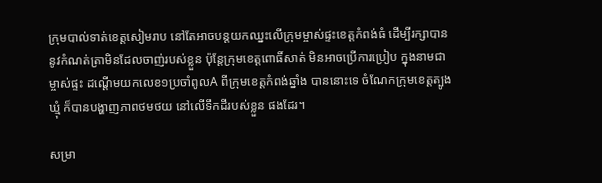ក្រុមបាល់ទាត់ខេត្តសៀមរាប នៅតែអាចបន្តយកឈ្នះលើក្រុមម្ចាស់ផ្ទះខេត្តកំពង់ធំ ដើម្បីរក្សាបាននូវកំណត់ត្រាមិនដែលចាញ់របស់ខ្លួន ប៉ុន្តែក្រុមខេត្តពោធិ៍សាត់ មិនអាចប្រើការប្រៀប ក្នុងនាមជាម្ចាស់ផ្ទះ ដណ្តើមយកលេខ១ប្រចាំពូលA ពីក្រុមខេត្តកំពង់ឆ្នាំង បាននោះទេ ចំណែកក្រុមខេត្តត្បូងឃ្មុំ ក៏បានបង្ហាញភាពថមថយ នៅលើទឹកដីរបស់ខ្លួន ផងដែរ។

សម្រា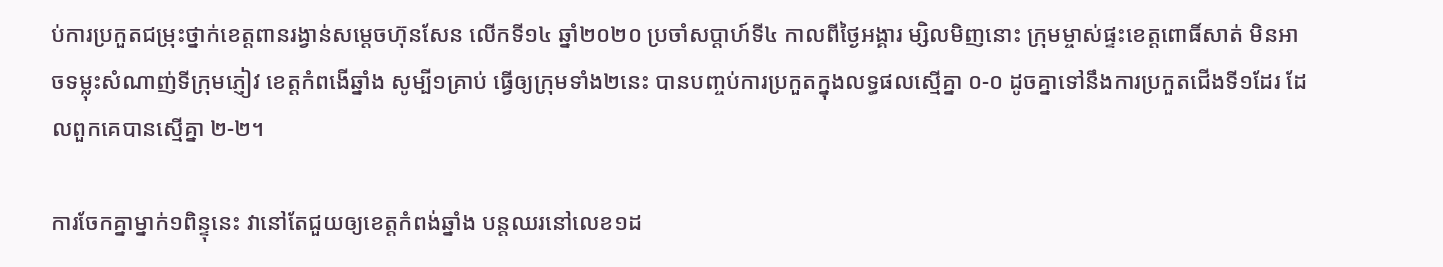ប់ការប្រកួតជម្រុះថ្នាក់ខេត្តពានរង្វាន់សម្តេចហ៊ុនសែន លើកទី១៤ ឆ្នាំ២០២០ ប្រចាំសប្តាហ៍ទី៤ កាលពីថ្ងៃអង្គារ ម្សិលមិញនោះ ក្រុមម្ចាស់ផ្ទះខេត្តពោធិ៍សាត់ មិនអាចទម្លុះសំណាញ់ទីក្រុមភ្ញៀវ ខេត្តកំពងើឆ្នាំង សូម្បី១គ្រាប់ ធ្វើឲ្យក្រុមទាំង២នេះ បានបញ្ចប់ការប្រកួតក្នុងលទ្ធផលស្មើគ្នា ០-០ ដូចគ្នាទៅនឹងការប្រកួតជើងទី១ដែរ ដែលពួកគេបានស្មើគ្នា ២-២។

ការចែកគ្នាម្នាក់១ពិន្ទុនេះ វានៅតែជួយឲ្យខេត្តកំពង់ឆ្នាំង បន្តឈរនៅលេខ១ដ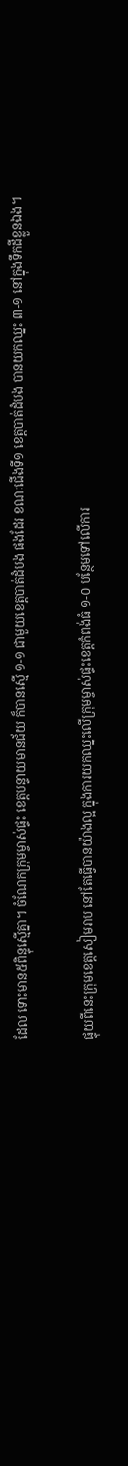ដែល ទោះមាន៥ពិន្ទុស្មើគ្នា។ ចំណែកក្រុមម្ចាស់ផ្ទះ ខេត្តបន្ទាយមានជ័យ ក៏បានស្មើ ១-១ ជាមួយខេត្តបាត់ដំបង ផងដែរ ខណៈជើងទី១ ខេត្តបាត់ដំបង បានយកឈ្នះ ៣-១ នៅក្នុងទឹកដីខ្លួនឯង។

ផ្ទុយពីនេះក្រុមខេត្តសៀមរាប នៅតែធ្វើបានយ៉ាងល្អ ក្នុងការយកឈ្នះលើក្រុមម្ចាស់ផ្ទះខេត្តកំពង់ធំ ១-០ បន្ថែមទៅលើការ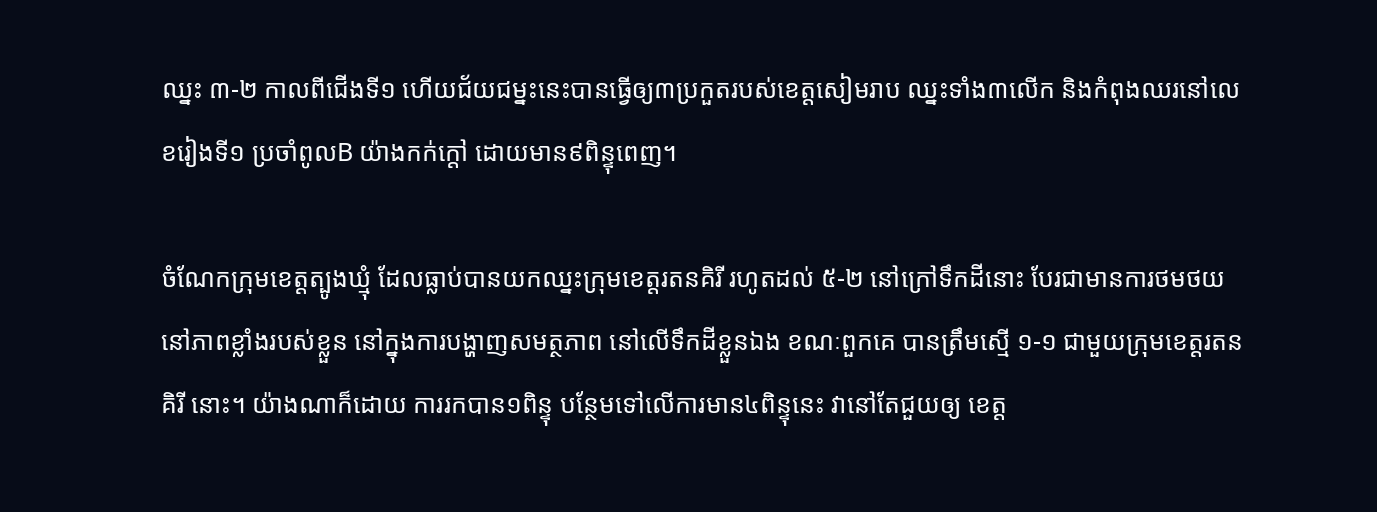ឈ្នះ ៣-២ កាលពីជើងទី១ ហើយជ័យជម្នះនេះបានធ្វើឲ្យ៣ប្រកួតរបស់ខេត្តសៀមរាប ឈ្នះទាំង៣លើក និងកំពុងឈរនៅលេខរៀងទី១ ប្រចាំពូលB យ៉ាងកក់ក្តៅ ដោយមាន៩ពិន្ទុពេញ។

ចំណែកក្រុមខេត្តត្បូងឃ្មុំ ដែលធ្លាប់បានយកឈ្នះក្រុមខេត្តរតនគិរី រហូតដល់ ៥-២ នៅក្រៅទឹកដីនោះ បែរជាមានការថមថយនៅភាពខ្លាំងរបស់ខ្លួន នៅក្នុងការបង្ហាញសមត្ថភាព នៅលើទឹកដីខ្លួនឯង ខណៈពួកគេ បានត្រឹមស្មើ ១-១ ជាមួយក្រុមខេត្តរតនគិរី នោះ។ យ៉ាងណាក៏ដោយ ការរកបាន១ពិន្ទុ បន្ថែមទៅលើការមាន៤ពិន្ទុនេះ វានៅតែជួយឲ្យ ខេត្ត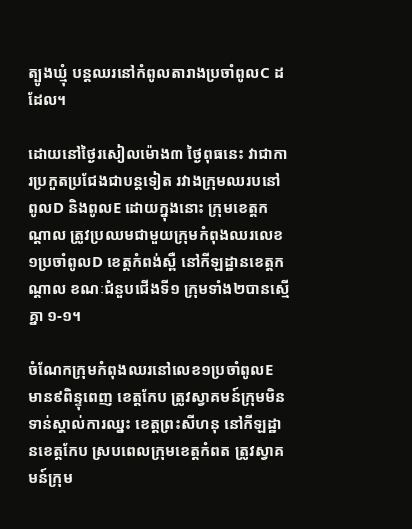ត្បូងឃ្មុំ បន្តឈរនៅកំពូលតារាងប្រចាំពូលC ដដែល។

ដោយនៅថ្ងៃរសៀលម៉ោង៣ ថ្ងៃពុធនេះ វាជាការប្រកួតប្រជែងជាបន្តទៀត រវាងក្រុមឈរបនៅពូលD និងពូលE ដោយក្នុងនោះ ក្រុមខេត្តកណ្តាល ត្រូវប្រឈមជាមួយក្រុមកំពុងឈរលេខ១ប្រចាំពូលD ខេត្តកំពង់ស្ពឺ នៅកីឡដ្ឋានខេត្តកណ្តាល ខណៈជំនួបជើងទី១ ក្រុមទាំង២បានស្មើគ្នា ១-១។

ចំណែកក្រុមកំពុងឈរនៅលេខ១ប្រចាំពូលE មាន៩ពិន្ទុពេញ ខេត្តកែប ត្រូវស្វាគមន៍ក្រុមមិនទាន់ស្គាល់ការឈ្នះ ខេត្តព្រះសីហនុ នៅកីឡដ្ឋានខេត្តកែប ស្របពេលក្រុមខេត្តកំពត ត្រូវស្វាគមន៍ក្រុម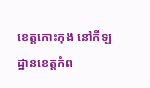ខេត្តកោះកុង នៅកីឡដ្ឋានខេត្តកំព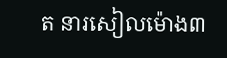ត នារសៀលម៉ោង៣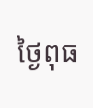ថ្ងៃពុធ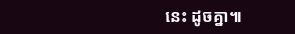នេះ ដូចគ្នា៕